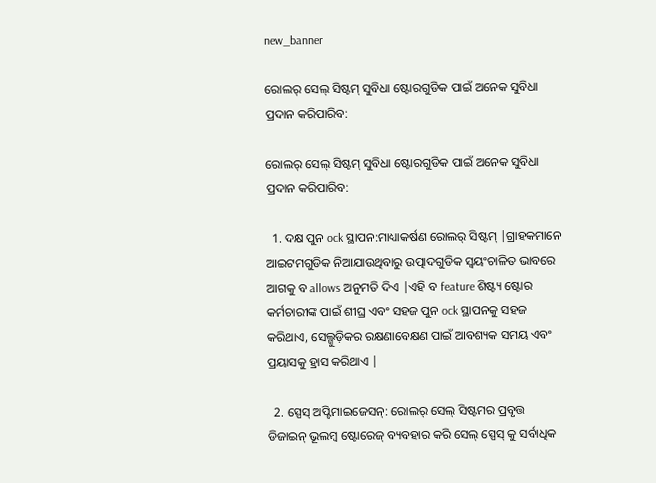new_banner

ରୋଲର୍ ସେଲ୍ ସିଷ୍ଟମ୍ ସୁବିଧା ଷ୍ଟୋରଗୁଡିକ ପାଇଁ ଅନେକ ସୁବିଧା ପ୍ରଦାନ କରିପାରିବ:

ରୋଲର୍ ସେଲ୍ ସିଷ୍ଟମ୍ ସୁବିଧା ଷ୍ଟୋରଗୁଡିକ ପାଇଁ ଅନେକ ସୁବିଧା ପ୍ରଦାନ କରିପାରିବ:

  1. ଦକ୍ଷ ପୁନ ock ସ୍ଥାପନ:ମାଧ୍ୟାକର୍ଷଣ ରୋଲର୍ ସିଷ୍ଟମ୍ |ଗ୍ରାହକମାନେ ଆଇଟମଗୁଡିକ ନିଆଯାଉଥିବାରୁ ଉତ୍ପାଦଗୁଡିକ ସ୍ୱୟଂଚାଳିତ ଭାବରେ ଆଗକୁ ବ allows ଅନୁମତି ଦିଏ |ଏହି ବ feature ଶିଷ୍ଟ୍ୟ ଷ୍ଟୋର କର୍ମଚାରୀଙ୍କ ପାଇଁ ଶୀଘ୍ର ଏବଂ ସହଜ ପୁନ ock ସ୍ଥାପନକୁ ସହଜ କରିଥାଏ, ସେଲ୍ଗୁଡ଼ିକର ରକ୍ଷଣାବେକ୍ଷଣ ପାଇଁ ଆବଶ୍ୟକ ସମୟ ଏବଂ ପ୍ରୟାସକୁ ହ୍ରାସ କରିଥାଏ |

  2. ସ୍ପେସ୍ ଅପ୍ଟିମାଇଜେସନ୍: ରୋଲର୍ ସେଲ୍ ସିଷ୍ଟମର ପ୍ରବୃତ୍ତ ଡିଜାଇନ୍ ଭୂଲମ୍ବ ଷ୍ଟୋରେଜ୍ ବ୍ୟବହାର କରି ସେଲ୍ ସ୍ପେସ୍ କୁ ସର୍ବାଧିକ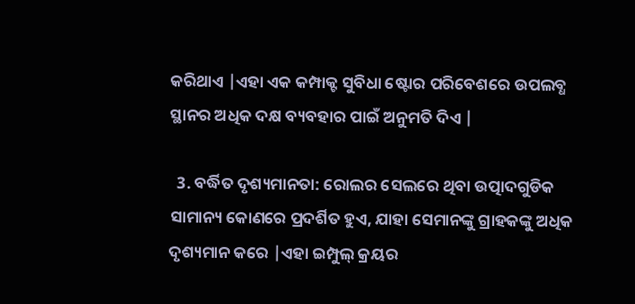କରିଥାଏ |ଏହା ଏକ କମ୍ପାକ୍ଟ ସୁବିଧା ଷ୍ଟୋର ପରିବେଶରେ ଉପଲବ୍ଧ ସ୍ଥାନର ଅଧିକ ଦକ୍ଷ ବ୍ୟବହାର ପାଇଁ ଅନୁମତି ଦିଏ |

  3. ବର୍ଦ୍ଧିତ ଦୃଶ୍ୟମାନତା: ରୋଲର ସେଲରେ ଥିବା ଉତ୍ପାଦଗୁଡିକ ସାମାନ୍ୟ କୋଣରେ ପ୍ରଦର୍ଶିତ ହୁଏ, ଯାହା ସେମାନଙ୍କୁ ଗ୍ରାହକଙ୍କୁ ଅଧିକ ଦୃଶ୍ୟମାନ କରେ |ଏହା ଇମ୍ପୁଲ୍ କ୍ରୟର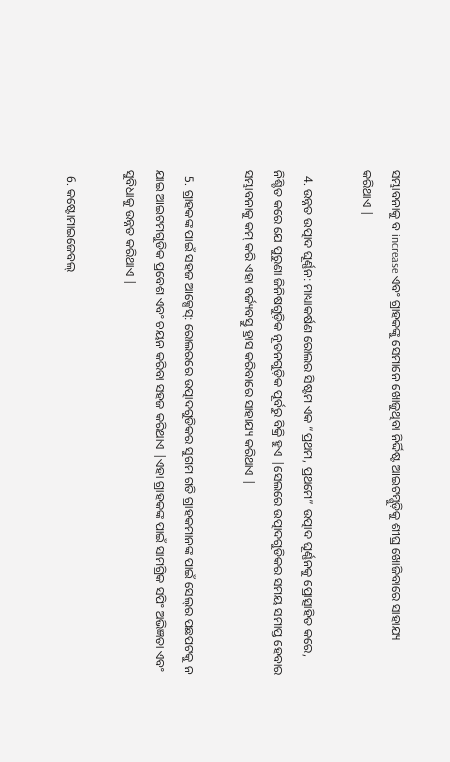ସମ୍ଭାବନାକୁ ବ increase ଏବଂ ଗ୍ରାହକଙ୍କୁ ସେମାନେ ଖୋଜୁଥିବା ନିର୍ଦ୍ଦିଷ୍ଟ ଆଇଟମ୍ଗୁଡ଼ିକୁ ଶୀଘ୍ର ଖୋଜିବାରେ ସାହାଯ୍ୟ କରିଥାଏ |

  4. ଉନ୍ନତ ଉତ୍ପାଦ ଘୂର୍ଣ୍ଣନ: ମାଧ୍ୟାକର୍ଷଣ ରୋଲର ସିଷ୍ଟମ ଏକ “ପ୍ରଥମ, ପ୍ରଥମେ” ଉତ୍ପାଦ ଘୂର୍ଣ୍ଣନକୁ ପ୍ରୋତ୍ସାହିତ କରେ, ନିଶ୍ଚିତ କରେ ଯେ ପୁରୁଣା ଜିନିଷଗୁଡ଼ିକ ନୂତନଗୁଡ଼ିକ ପୂର୍ବରୁ ବିକ୍ରି ହୁଏ |ସେଲରେ ଉତ୍ପାଦଗୁଡିକର ସମୟ ସମାପ୍ତ ହେବାର ସମ୍ଭାବନାକୁ କମ୍ କରି ଏହା ବର୍ଜ୍ୟବସ୍ତୁ ହ୍ରାସ କରିବାରେ ସାହାଯ୍ୟ କରିଥାଏ |

  5. ଗ୍ରାହକଙ୍କ ପାଇଁ ସହଜ ଆକ୍ସେସ୍: ରୋଲରରେ ଉତ୍ପାଦଗୁଡିକର ସୁଗମ ଗତି ଗ୍ରାହକମାନଙ୍କ ପାଇଁ ସେଲ୍‌ର ପଛପଟକୁ ନ ଯାଇ ଆଇଟମଗୁଡିକ ପ୍ରବେଶ ଏବଂ ଚୟନ କରିବା ସହଜ କରିଥାଏ |ଏହା ଗ୍ରାହକଙ୍କ ପାଇଁ ସାମଗ୍ରିକ ସପିଂ ଅଭିଜ୍ଞତା ଏବଂ ସୁବିଧାକୁ ଉନ୍ନତ କରିଥାଏ |

  6. କଷ୍ଟୋମାଇଜେବଲ୍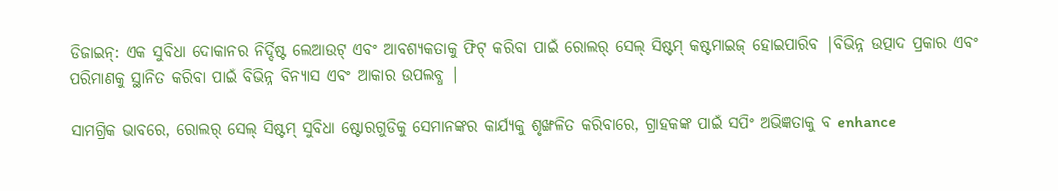ଡିଜାଇନ୍: ଏକ ସୁବିଧା ଦୋକାନର ନିର୍ଦ୍ଦିଷ୍ଟ ଲେଆଉଟ୍ ଏବଂ ଆବଶ୍ୟକତାକୁ ଫିଟ୍ କରିବା ପାଇଁ ରୋଲର୍ ସେଲ୍ ସିଷ୍ଟମ୍ କଷ୍ଟମାଇଜ୍ ହୋଇପାରିବ |ବିଭିନ୍ନ ଉତ୍ପାଦ ପ୍ରକାର ଏବଂ ପରିମାଣକୁ ସ୍ଥାନିତ କରିବା ପାଇଁ ବିଭିନ୍ନ ବିନ୍ୟାସ ଏବଂ ଆକାର ଉପଲବ୍ଧ |

ସାମଗ୍ରିକ ଭାବରେ, ରୋଲର୍ ସେଲ୍ ସିଷ୍ଟମ୍ ସୁବିଧା ଷ୍ଟୋରଗୁଡିକୁ ସେମାନଙ୍କର କାର୍ଯ୍ୟକୁ ଶୃଙ୍ଖଳିତ କରିବାରେ, ଗ୍ରାହକଙ୍କ ପାଇଁ ସପିଂ ଅଭିଜ୍ଞତାକୁ ବ enhance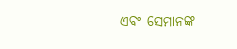ଏବଂ ସେମାନଙ୍କ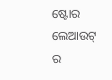ଷ୍ଟୋର ଲେଆଉଟ୍ ର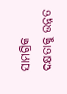ସାମଗ୍ରିକ ଦକ୍ଷତାକୁ ଉନ୍ନତ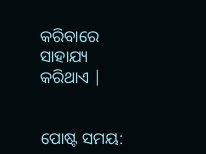କରିବାରେ ସାହାଯ୍ୟ କରିଥାଏ |


ପୋଷ୍ଟ ସମୟ: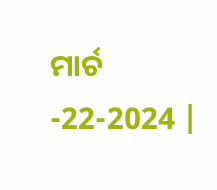ମାର୍ଚ -22-2024 |